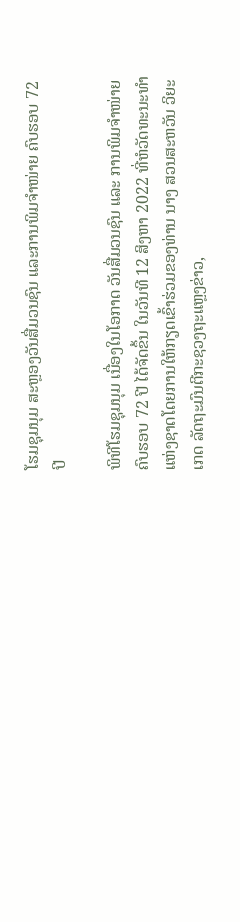ໂຮມຊຸມນຸມ ສະຫຼອງວັນສື່ມວນຊົນ ແລະການພິມຈຳໜ່າຍ ຄົບຮອບ 72 ປີ

ພິທີໂຮມຊຸມນຸມ ເນື່ອງໃນໂອກາດ ວັນສື່ມວນຊົນ ແລະ ການພິມຈຳໜ່າຍ ຄົບຮອບ 72 ປີ ໄດ້ຈັດຂຶ້ນ ໃນວັນທີ 12 ສິງຫາ 2022 ທີ່ຫໍວັດທະນະທໍາແຫ່ງຊາດໂດຍການໃຫ້ກຽດເຂົ້າຮ່ວມຂອງທ່ານ ນາງ ສວນສະຫວັນ ວິຍະເກດ ລັດຖະມົນຕີກະຊວງຖະແຫຼງຂ່າວ,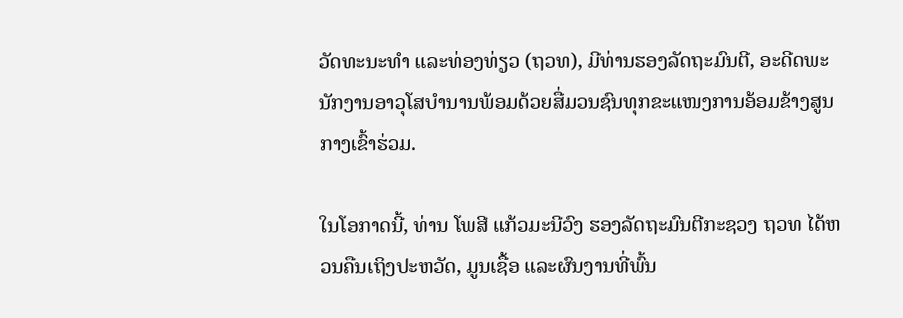ວັດທະນະທຳ ແລະທ່ອງທ່ຽວ (ຖວທ), ມີທ່ານຮອງລັດຖະມົນຕີ, ອະດີດພະນັກງານອາວຸໂສບໍານານພ້ອມດ້ວຍສື່ມວນຊົນທຸກຂະແໜງການອ້ອມຂ້າງສູນກາງເຂົ້າຮ່ວມ.

ໃນໂອກາດນີ້, ທ່ານ ໂພສີ ແກ້ວມະນີວົງ ຮອງລັດຖະມົນຕີກະຊວງ ຖວທ ໄດ້ຫວນຄືນເຖິງປະຫວັດ, ມູນເຊື້ອ ແລະຜົນງານທີ່ພົ້ນ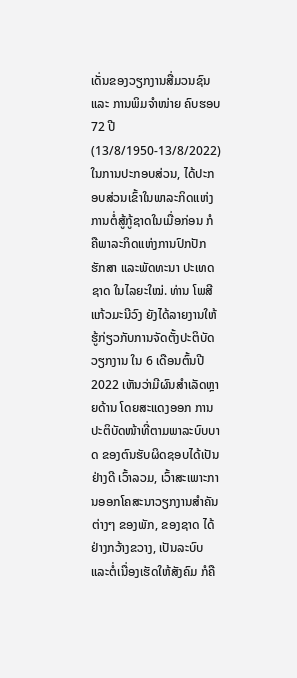ເດັ່ນຂອງວຽກງານສື່ມວນຊົນ ແລະ ການພິມຈຳໜ່າຍ ຄົບຮອບ 72 ປີ (13/8/1950-13/8/2022) ໃນການປະກອບສ່ວນ, ໄດ້ປະກອບສ່ວນເຂົ້າໃນພາລະກິດແຫ່ງການຕໍ່ສູ້ກູ້ຊາດໃນເມື່ອກ່ອນ ກໍຄືພາລະກິດແຫ່ງການປົກປັກຮັກສາ ແລະພັດທະນາ ປະເທດຊາດ ໃນໄລຍະໃໝ່. ທ່ານ ໂພສີ ແກ້ວມະນີວົງ ຍັງໄດ້ລາຍງານໃຫ້ຮູ້ກ່ຽວກັບການຈັດຕັ້ງປະຕິບັດວຽກງານ ໃນ 6 ເດືອນຕົ້ນປີ 2022 ເຫັນວ່າມີຜົນສໍາເລັດຫຼາຍດ້ານ ໂດຍສະແດງອອກ ການປະຕິບັດໜ້າທີ່ຕາມພາລະບົບບາດ ຂອງຕົນຮັບຜິດຊອບໄດ້ເປັນຢ່າງດີ ເວົ້າລວມ, ເວົ້າສະເພາະການອອກໂຄສະນາວຽກງານສໍາຄັນຕ່າງໆ ຂອງພັກ, ຂອງຊາດ ໄດ້ຢ່າງກວ້າງຂວາງ, ເປັນລະບົບ ແລະຕໍ່ເນື່ອງເຮັດໃຫ້ສັງຄົມ ກໍຄື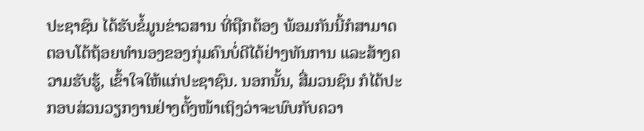ປະຊາຊົນ ໄດ້ຮັບຂໍ້ມູນຂ່າວສານ ທີ່ຖືກຕ້ອງ ພ້ອມກັນນີ້ກໍສາມາດຕອບໂຕ້ຖ້ອຍທໍານອງຂອງກຸ່ມຄົນບໍ່ດີໄດ້ຢ່າງທັນການ ແລະສ້າງຄວາມຮັບຮູ້, ເຂົ້າໃຈໃຫ້ແກ່ປະຊາຊົນ. ນອກນັ້ນ, ສື່ມວນຊົນ ກໍໄດ້ປະກອບສ່ວນວຽກງານຢ່າງຕັ້ງໜ້າເຖິງວ່າຈະພົບກັບຄວາ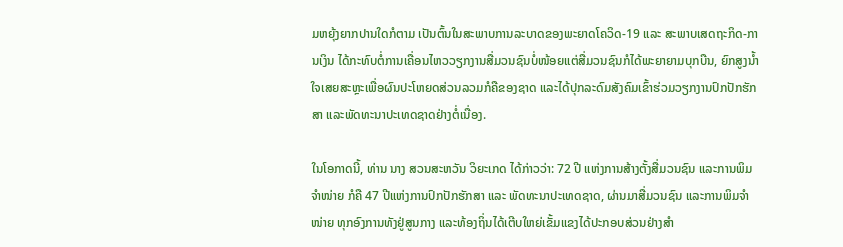ມຫຍຸ້ງຍາກປານໃດກໍຕາມ ເປັນຕົ້ນໃນສະພາບການລະບາດຂອງພະຍາດໂຄວິດ-19 ແລະ ສະພາບເສດຖະກິດ-ການເງິນ ໄດ້ກະທົບຕໍ່ການເຄື່ອນໄຫວວຽກງານສື່ມວນຊົນບໍ່ໜ້ອຍແຕ່ສື່ມວນຊົນກໍໄດ້ພະຍາຍາມບຸກບືນ, ຍົກສູງນໍ້າໃຈເສຍສະຫຼະເພື່ອຜົນປະໂຫຍດສ່ວນລວມກໍຄືຂອງຊາດ ແລະໄດ້ປຸກລະດົມສັງຄົມເຂົ້າຮ່ວມວຽກງານປົກປັກຮັກສາ ແລະພັດທະນາປະເທດຊາດຢ່າງຕໍ່ເນື່ອງ.

ໃນໂອກາດນີ້, ທ່ານ ນາງ ສວນສະຫວັນ ວິຍະເກດ ໄດ້ກ່າວວ່າ: 72 ປີ ແຫ່ງການສ້າງຕັ້ງສື່ມວນຊົນ ແລະການພິມຈຳໜ່າຍ ກໍຄື 47 ປີແຫ່ງການປົກປັກຮັກສາ ແລະ ພັດທະນາປະເທດຊາດ, ຜ່ານມາສື່ມວນຊົນ ແລະການພິມຈຳໜ່າຍ ທຸກອົງການທັງຢູ່ສູນກາງ ແລະທ້ອງຖິ່ນໄດ້ເຕີບໃຫຍ່ເຂັ້ມແຂງໄດ້ປະກອບສ່ວນຢ່າງສຳ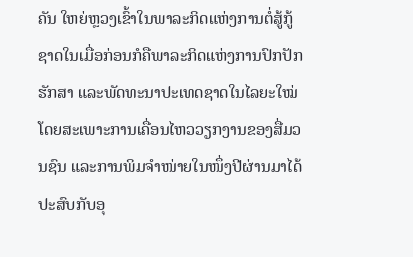ຄັນ ໃຫຍ່ຫຼວງເຂົ້າໃນພາລະກິດແຫ່ງການຕໍ່ສູ້ກູ້ຊາດໃນເມື່ອກ່ອນກໍຄືພາລະກິດແຫ່ງການປົກປັກຮັກສາ ແລະພັດທະນາປະເທດຊາດໃນໄລຍະໃໝ່ໂດຍສະເພາະການເຄື່ອນໄຫວວຽກງານຂອງສື່ມວນຊົນ ແລະການພິມຈຳໜ່າຍໃນໜຶ່ງປີຜ່ານມາໄດ້ປະສົບກັບອຸ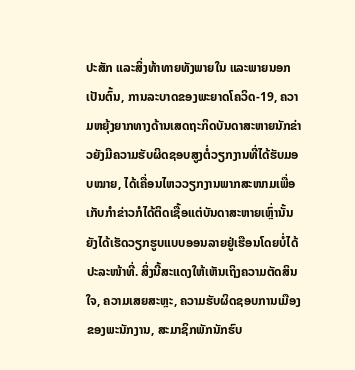ປະສັກ ແລະສິ່ງທ້າທາຍທັງພາຍໃນ ແລະພາຍນອກເປັນຕົ້ນ, ການລະບາດຂອງພະຍາດໂຄວິດ-19, ຄວາມຫຍຸ້ງຍາກທາງດ້ານເສດຖະກິດບັນດາສະຫາຍນັກຂ່າວຍັງມີຄວາມຮັບຜິດຊອບສູງຕໍ່ວຽກງານທີ່ໄດ້ຮັບມອບໝາຍ, ໄດ້ເຄື່ອນໄຫວວຽກງານພາກສະໜາມເພື່ອເກັບກຳຂ່າວກໍໄດ້ຕິດເຊື້ອແຕ່ບັນດາສະຫາຍເຫຼົ່ານັ້ນຍັງໄດ້ເຮັດວຽກຮູບແບບອອນລາຍຢູ່ເຮືອນໂດຍບໍ່ໄດ້ປະລະໜ້າທີ່. ສິ່ງນີ້ສະແດງໃຫ້ເຫັນເຖິງຄວາມຕັດສິນໃຈ, ຄວາມເສຍສະຫຼະ, ຄວາມຮັບຜິດຊອບການເມືອງຂອງພະນັກງານ, ສະມາຊິກພັກນັກຮົບ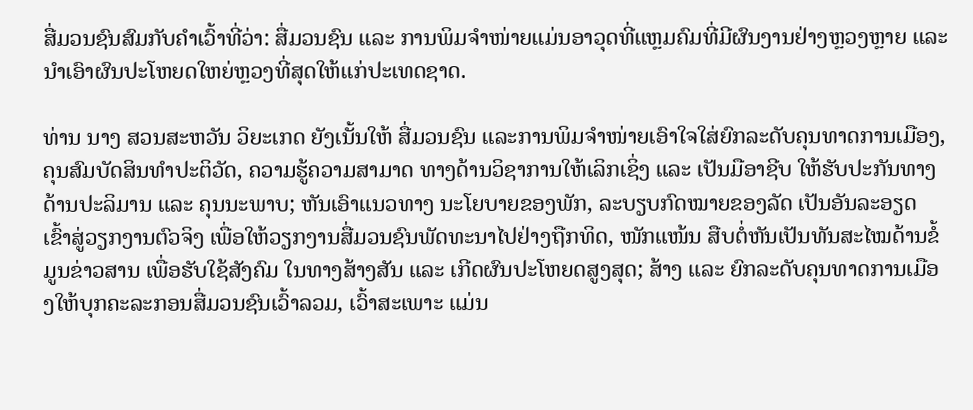ສື່ມວນຊົນສົມກັບຄຳເວົ້າທີ່ວ່າ: ສື່ມວນຊົນ ແລະ ການພິມຈຳໜ່າຍແມ່ນອາວຸດທີ່ແຫຼມຄົມທີ່ມີຜົນງານຢ່າງຫຼວງຫຼາຍ ແລະນຳເອົາຜົນປະໂຫຍດໃຫຍ່ຫຼວງທີ່ສຸດໃຫ້ແກ່ປະເທດຊາດ.

ທ່ານ ນາງ ສວນສະຫວັນ ວິຍະເກດ ຍັງເນັ້ນໃຫ້ ສື່ມວນຊົນ ແລະການພິມຈຳໜ່າຍເອົາໃຈໃສ່ຍົກລະດັບຄຸນທາດການເມືອງ, ຄຸນສົມບັດສິນທຳປະຕິວັດ, ຄວາມຮູ້ຄວາມສາມາດ ທາງດ້ານວິຊາການໃຫ້ເລິກເຊິ່ງ ແລະ ເປັນມືອາຊີບ ໃຫ້ຮັບປະກັນທາງດ້ານປະລິມານ ແລະ ຄຸນນະພາບ; ຫັນເອົາແນວທາງ ນະໂຍບາຍຂອງພັກ, ລະບຽບກົດໝາຍຂອງລັດ ເປັນອັນລະອຽດ ເຂົ້າສູ່ວຽກງານຕົວຈິງ ເພື່ອໃຫ້ວຽກງານສື່ມວນຊົນພັດທະນາໄປຢ່າງຖືກທິດ, ໜັກແໜ້ນ ສືບຕໍ່ຫັນເປັນທັນສະໄໝດ້ານຂໍ້ມູນຂ່າວສານ ເພື່ອຮັບໃຊ້ສັງຄົມ ໃນທາງສ້າງສັນ ແລະ ເກີດຜົນປະໂຫຍດສູງສຸດ; ສ້າງ ແລະ ຍົກລະດັບຄຸນທາດການເມືອງໃຫ້ບຸກຄະລະກອນສື່ມວນຊົນເວົ້າລວມ, ເວົ້າສະເພາະ ແມ່ນ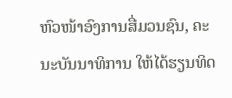ຫົວໜ້າອົງການສື່ມວນຊົນ, ຄະນະບັນນາທິການ ໃຫ້ໄດ້ຮຽນທິດ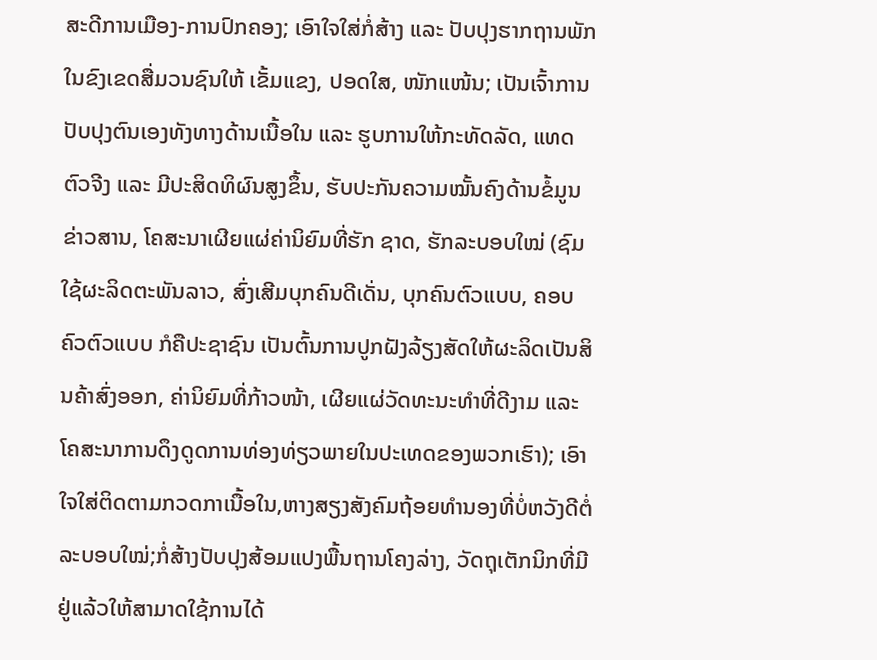ສະດີການເມືອງ-ການປົກຄອງ; ເອົາໃຈໃສ່ກໍ່ສ້າງ ແລະ ປັບປຸງຮາກຖານພັກ ໃນຂົງເຂດສື່ມວນຊົນໃຫ້ ເຂັ້ມແຂງ, ປອດໃສ, ໜັກແໜ້ນ; ເປັນເຈົ້າການ ປັບປຸງຕົນເອງທັງທາງດ້ານເນື້ອໃນ ແລະ ຮູບການໃຫ້ກະທັດລັດ, ແທດຕົວຈີງ ແລະ ມີປະສິດທິຜົນສູງຂຶ້ນ, ຮັບປະກັນຄວາມໝັ້ນຄົງດ້ານຂໍ້ມູນຂ່າວສານ, ໂຄສະນາເຜີຍແຜ່ຄ່ານິຍົມທີ່ຮັກ ຊາດ, ຮັກລະບອບໃໝ່ (ຊົມໃຊ້ຜະລິດຕະພັນລາວ, ສົ່ງເສີມບຸກຄົນດີເດັ່ນ, ບຸກຄົນຕົວແບບ, ຄອບຄົວຕົວແບບ ກໍຄືປະຊາຊົນ ເປັນຕົ້ນການປູກຝັງລ້ຽງສັດໃຫ້ຜະລິດເປັນສິນຄ້າສົ່ງອອກ, ຄ່ານິຍົມທີ່ກ້າວໜ້າ, ເຜີຍແຜ່ວັດທະນະທໍາທີ່ດີງາມ ແລະໂຄສະນາການດຶງດູດການທ່ອງທ່ຽວພາຍໃນປະເທດຂອງພວກເຮົາ); ເອົາໃຈໃສ່ຕິດຕາມກວດກາເນື້ອໃນ,ຫາງສຽງສັງຄົມຖ້ອຍທຳນອງທີ່ບໍ່ຫວັງດີຕໍ່ລະບອບໃໝ່;ກໍ່ສ້າງປັບປຸງສ້ອມແປງພື້ນຖານໂຄງລ່າງ, ວັດຖຸເຕັກນິກທີ່ມີຢູ່ແລ້ວໃຫ້ສາມາດໃຊ້ການໄດ້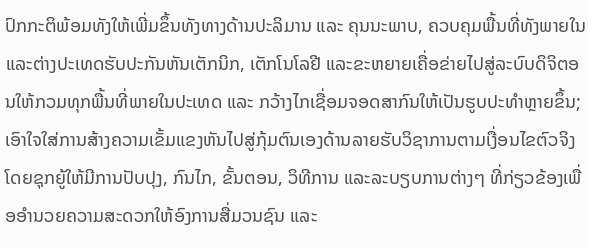ປົກກະຕິພ້ອມທັງໃຫ້ເພີ່ມຂຶ້ນທັງທາງດ້ານປະລິມານ ແລະ ຄຸນນະພາບ, ຄວບຄຸມພື້ນທີ່ທັງພາຍໃນ ແລະຕ່າງປະເທດຮັບປະກັນຫັນເຕັກນິກ, ເຕັກໂນໂລຢີ ແລະຂະຫຍາຍເຄື່ອຂ່າຍໄປສູ່ລະບົບດິຈິຕອນໃຫ້ກວມທຸກພື້ນທີ່ພາຍໃນປະເທດ ແລະ ກວ້າງໄກເຊື່ອມຈອດສາກົນໃຫ້ເປັນຮູບປະທໍາຫຼາຍຂຶ້ນ; ເອົາໃຈໃສ່ການສ້າງຄວາມເຂັ້ມແຂງຫັນໄປສູ່ກຸ້ມຕົນເອງດ້ານລາຍຮັບວິຊາການຕາມເງື່ອນໄຂຕົວຈິງໂດຍຊຸກຍູ້ໃຫ້ມີການປັບປຸງ, ກົນໄກ, ຂັ້ນຕອນ, ວິທີການ ແລະລະບຽບການຕ່າງໆ ທີ່ກ່ຽວຂ້ອງເພື່ອອໍານວຍຄວາມສະດວກໃຫ້ອົງການສື່ມວນຊົນ ແລະ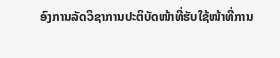ອົງການລັດວິຊາການປະຕິບັດໜ້າທີ່ຮັບໃຊ້ໜ້າທີ່ການ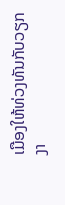ເມືອງໃຫ້ທ່ວງທັນກັບວຽກງາ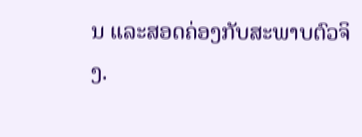ນ ແລະສອດຄ່ອງກັບສະພາບຕົວຈິງ.